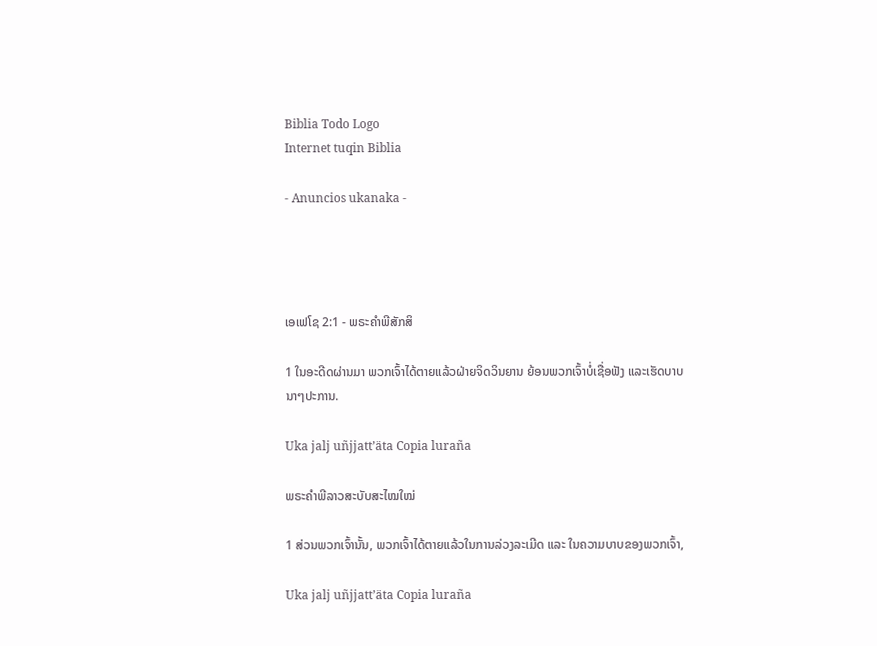Biblia Todo Logo
Internet tuqin Biblia

- Anuncios ukanaka -




ເອເຟໂຊ 2:1 - ພຣະຄຳພີສັກສິ

1 ໃນອະດີດຜ່ານມາ ພວກເຈົ້າໄດ້ຕາຍແລ້ວຝ່າຍຈິດວິນຍານ ຍ້ອນພວກເຈົ້າບໍ່ເຊື່ອຟັງ ແລະເຮັດບາບນາໆປະການ.

Uka jalj uñjjattʼäta Copia luraña

ພຣະຄຳພີລາວສະບັບສະໄໝໃໝ່

1 ສ່ວນພວກເຈົ້ານັ້ນ, ພວກເຈົ້າໄດ້ຕາຍແລ້ວໃນການລ່ວງລະເມີດ ແລະ ໃນຄວາມບາບຂອງພວກເຈົ້າ,

Uka jalj uñjjattʼäta Copia luraña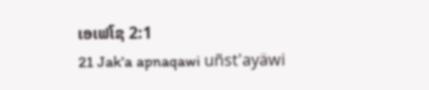ເອເຟໂຊ 2:1
21 Jak'a apnaqawi uñst'ayäwi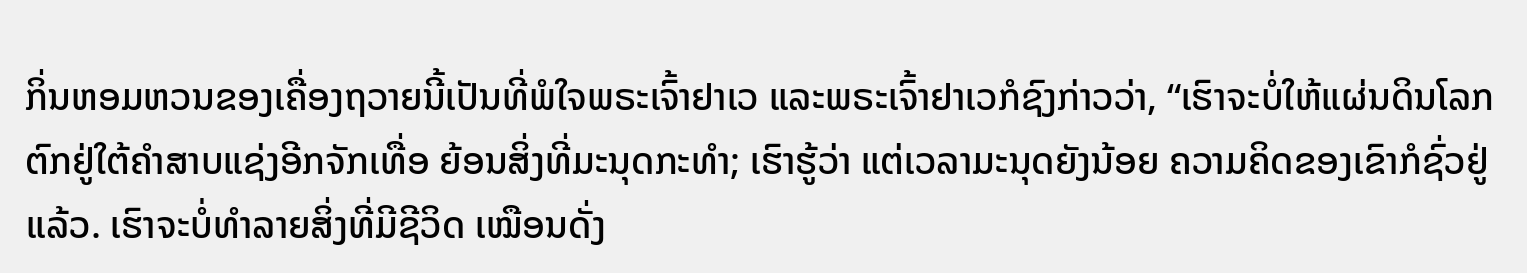ກິ່ນຫອມຫວນຂອງເຄື່ອງຖວາຍນີ້ເປັນທີ່ພໍໃຈພຣະເຈົ້າຢາເວ ແລະພຣະເຈົ້າຢາເວກໍຊົງກ່າວວ່າ, “ເຮົາຈະບໍ່ໃຫ້ແຜ່ນດິນໂລກຕົກຢູ່ໃຕ້ຄຳສາບແຊ່ງອີກຈັກເທື່ອ ຍ້ອນສິ່ງທີ່ມະນຸດກະທຳ; ເຮົາຮູ້ວ່າ ແຕ່ເວລາມະນຸດຍັງນ້ອຍ ຄວາມຄິດຂອງເຂົາກໍຊົ່ວຢູ່ແລ້ວ. ເຮົາຈະບໍ່ທຳລາຍສິ່ງທີ່ມີຊີວິດ ເໝືອນດັ່ງ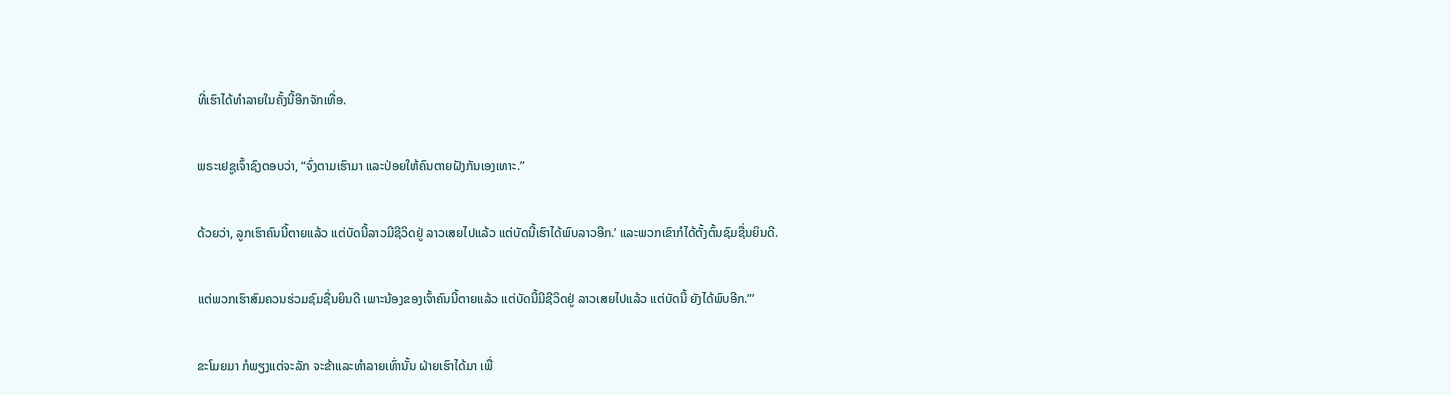ທີ່ເຮົາໄດ້ທຳລາຍໃນຄັ້ງນີ້ອີກຈັກເທື່ອ.


ພຣະເຢຊູເຈົ້າຊົງຕອບວ່າ, “ຈົ່ງຕາມເຮົາມາ ແລະປ່ອຍໃຫ້ຄົນຕາຍຝັງກັນເອງເທາະ.”


ດ້ວຍວ່າ, ລູກເຮົາຄົນນີ້ຕາຍແລ້ວ ແຕ່ບັດນີ້ລາວມີຊີວິດຢູ່ ລາວເສຍໄປແລ້ວ ແຕ່ບັດນີ້ເຮົາໄດ້ພົບລາວອີກ.’ ແລະພວກເຂົາກໍໄດ້ຕັ້ງຕົ້ນຊົມຊື່ນຍິນດີ.


ແຕ່ພວກເຮົາສົມຄວນຮ່ວມຊົມຊື່ນຍິນດີ ເພາະນ້ອງຂອງເຈົ້າຄົນນີ້ຕາຍແລ້ວ ແຕ່ບັດນີ້ມີຊີວິດຢູ່ ລາວເສຍໄປແລ້ວ ແຕ່ບັດນີ້ ຍັງໄດ້ພົບອີກ.”’


ຂະໂມຍມາ ກໍພຽງແຕ່ຈະລັກ ຈະຂ້າແລະທຳລາຍເທົ່ານັ້ນ ຝ່າຍເຮົາໄດ້ມາ ເພື່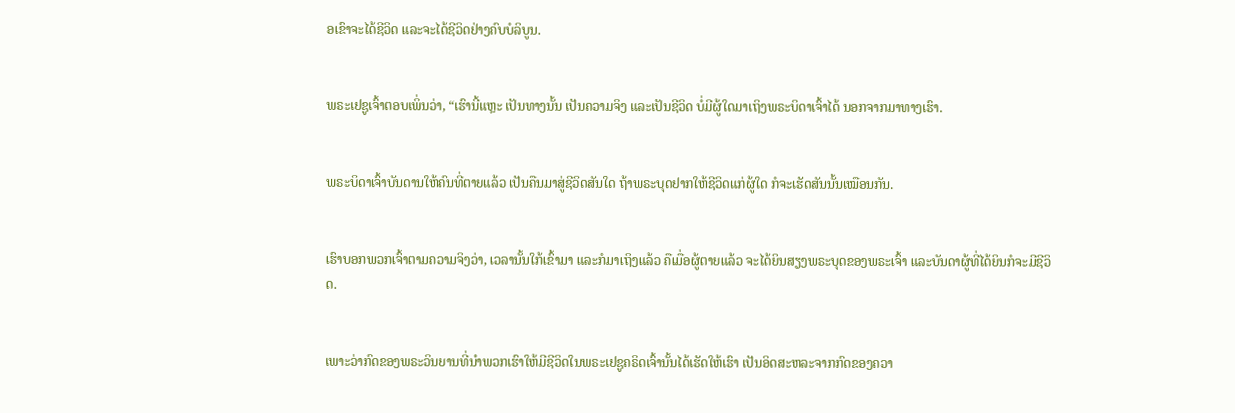ອເຂົາຈະໄດ້ຊີວິດ ແລະຈະໄດ້ຊີວິດຢ່າງຄົບບໍລິບູນ.


ພຣະເຢຊູເຈົ້າຕອບເພິ່ນວ່າ, “ເຮົານີ້ແຫຼະ ເປັນທາງນັ້ນ ເປັນຄວາມຈິງ ແລະເປັນຊີວິດ ບໍ່ມີຜູ້ໃດມາເຖິງພຣະບິດາເຈົ້າໄດ້ ນອກຈາກມາທາງເຮົາ.


ພຣະບິດາເຈົ້າບັນດານໃຫ້ຄົນທີ່ຕາຍແລ້ວ ເປັນຄືນມາສູ່ຊີວິດສັນໃດ ຖ້າພຣະບຸດຢາກໃຫ້ຊີວິດແກ່ຜູ້ໃດ ກໍຈະເຮັດສັນນັ້ນເໝືອນກັນ.


ເຮົາບອກພວກເຈົ້າຕາມຄວາມຈິງວ່າ, ເວລານັ້ນໃກ້ເຂົ້າມາ ແລະກໍມາເຖິງແລ້ວ ຄືເມື່ອຜູ້ຕາຍແລ້ວ ຈະໄດ້ຍິນສຽງພຣະບຸດຂອງພຣະເຈົ້າ ແລະບັນດາຜູ້ທີ່ໄດ້ຍິນກໍຈະມີຊີວິດ.


ເພາະວ່າກົດຂອງພຣະວິນຍານທີ່ນຳພວກເຮົາໃຫ້ມີຊີວິດໃນພຣະເຢຊູຄຣິດເຈົ້ານັ້ນໄດ້ເຮັດໃຫ້ເຮົາ ເປັນອິດສະຫລະຈາກກົດຂອງຄວາ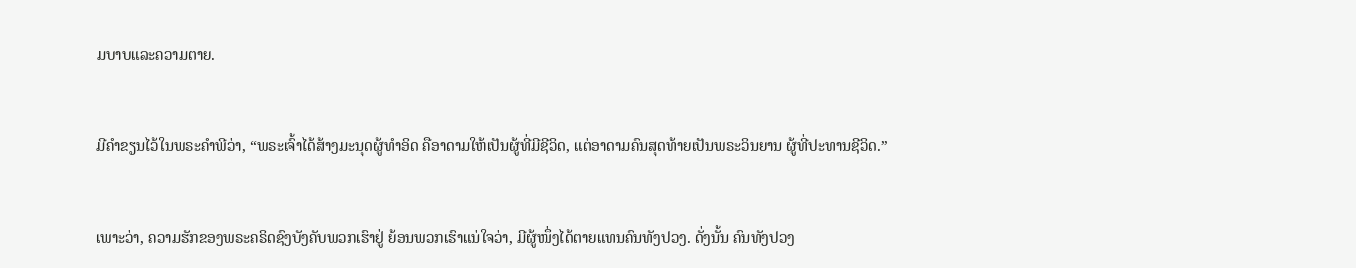ມບາບແລະຄວາມຕາຍ.


ມີຄຳຂຽນໄວ້ໃນພຣະຄຳພີວ່າ, “ພຣະເຈົ້າໄດ້ສ້າງມະນຸດຜູ້ທຳອິດ ຄືອາດາມໃຫ້ເປັນຜູ້ທີ່ມີຊີວິດ, ແຕ່ອາດາມຄົນສຸດທ້າຍເປັນພຣະວິນຍານ ຜູ້ທີ່ປະທານຊີວິດ.”


ເພາະວ່າ, ຄວາມຮັກຂອງພຣະຄຣິດຊົງບັງຄັບພວກເຮົາຢູ່ ຍ້ອນພວກເຮົາແນ່ໃຈວ່າ, ມີຜູ້ໜຶ່ງໄດ້ຕາຍແທນຄົນທັງປວງ. ດັ່ງນັ້ນ ຄົນທັງປວງ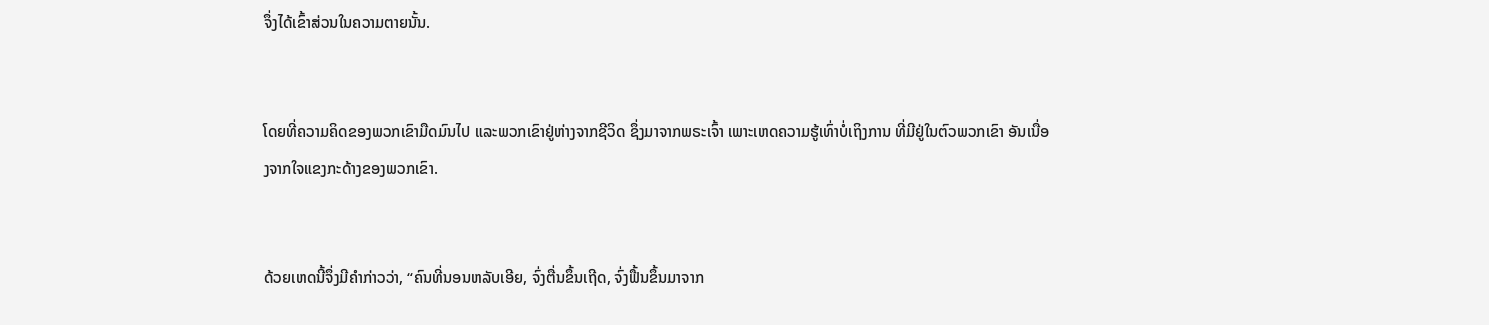ຈຶ່ງໄດ້ເຂົ້າສ່ວນໃນຄວາມຕາຍນັ້ນ.


ໂດຍທີ່ຄວາມຄິດຂອງພວກເຂົາມືດມົນໄປ ແລະພວກເຂົາຢູ່ຫ່າງຈາກຊີວິດ ຊຶ່ງມາຈາກພຣະເຈົ້າ ເພາະເຫດຄວາມຮູ້ເທົ່າບໍ່ເຖິງການ ທີ່ມີຢູ່ໃນຕົວພວກເຂົາ ອັນເນື່ອງຈາກໃຈແຂງກະດ້າງຂອງພວກເຂົາ.


ດ້ວຍເຫດນີ້ຈຶ່ງມີຄຳກ່າວວ່າ, “ຄົນທີ່ນອນຫລັບເອີຍ, ຈົ່ງຕື່ນຂຶ້ນເຖີດ, ຈົ່ງຟື້ນຂຶ້ນມາຈາກ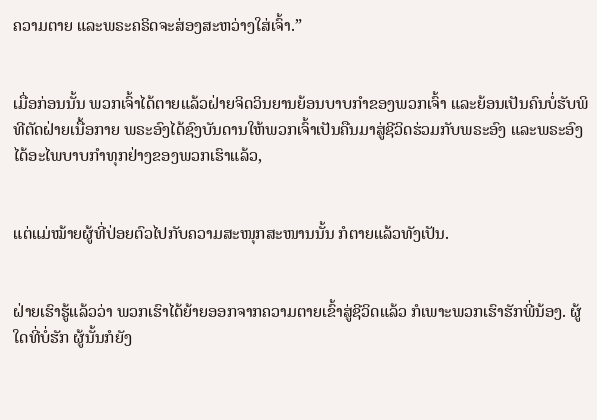ຄວາມຕາຍ ແລະພຣະຄຣິດຈະສ່ອງສະຫວ່າງໃສ່ເຈົ້າ.”


ເມື່ອກ່ອນນັ້ນ ພວກເຈົ້າໄດ້ຕາຍແລ້ວຝ່າຍຈິດວິນຍານຍ້ອນບາບກຳຂອງພວກເຈົ້າ ແລະຍ້ອນເປັນຄົນບໍ່ຮັບພິທີຕັດຝ່າຍເນື້ອກາຍ ພຣະອົງໄດ້ຊົງບັນດານໃຫ້ພວກເຈົ້າເປັນຄືນມາສູ່ຊີວິດຮ່ວມກັບພຣະອົງ ແລະພຣະອົງໄດ້ອະໄພບາບກຳທຸກຢ່າງຂອງພວກເຮົາແລ້ວ,


ແຕ່ແມ່ໝ້າຍຜູ້ທີ່ປ່ອຍຕົວໄປກັບຄວາມສະໜຸກສະໜານນັ້ນ ກໍຕາຍແລ້ວທັງເປັນ.


ຝ່າຍເຮົາຮູ້ແລ້ວວ່າ ພວກເຮົາໄດ້ຍ້າຍອອກຈາກຄວາມຕາຍເຂົ້າສູ່ຊີວິດແລ້ວ ກໍເພາະພວກເຮົາຮັກພີ່ນ້ອງ. ຜູ້ໃດທີ່ບໍ່ຮັກ ຜູ້ນັ້ນກໍຍັງ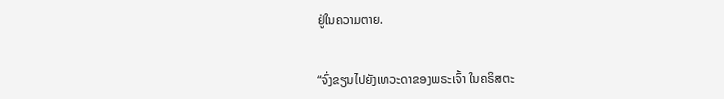ຢູ່ໃນຄວາມຕາຍ.


“ຈົ່ງຂຽນໄປຍັງເທວະດາຂອງພຣະເຈົ້າ ໃນຄຣິສຕະ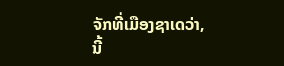ຈັກທີ່ເມືອງຊາເດວ່າ, ນີ້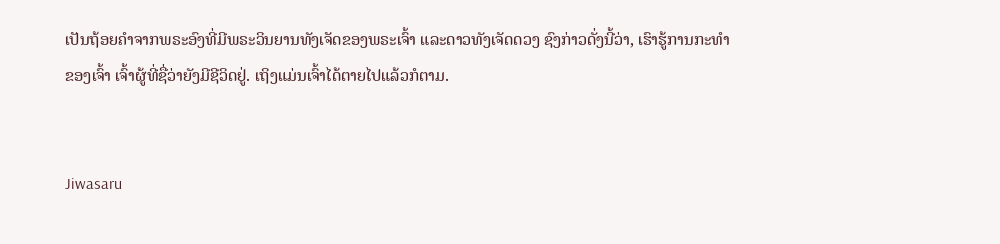ເປັນຖ້ອຍຄຳຈາກພຣະອົງທີ່ມີພຣະວິນຍານທັງເຈັດຂອງພຣະເຈົ້າ ແລະດາວທັງເຈັດດວງ ຊົງກ່າວດັ່ງນີ້ວ່າ, ເຮົາຮູ້ການກະທຳຂອງເຈົ້າ ເຈົ້າຜູ້ທີ່ຊື່ວ່າຍັງມີຊີວິດຢູ່. ເຖິງແມ່ນເຈົ້າໄດ້ຕາຍໄປແລ້ວກໍຕາມ.


Jiwasaru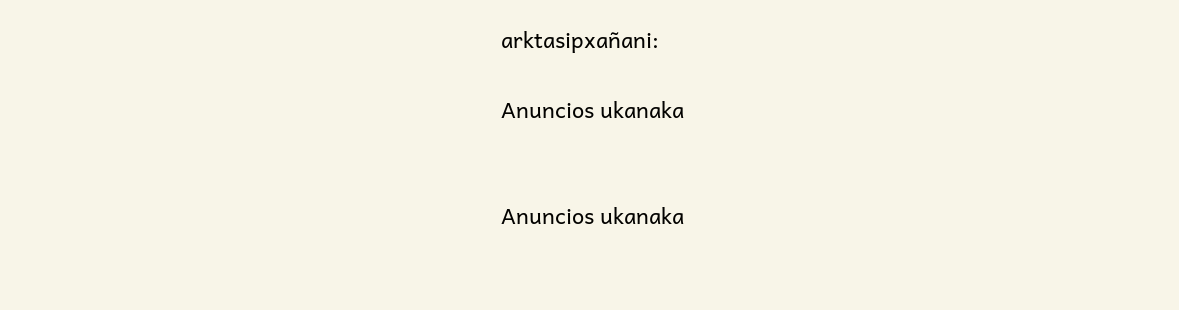arktasipxañani:

Anuncios ukanaka


Anuncios ukanaka